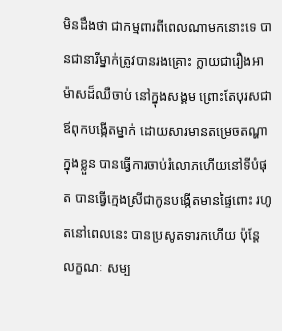មិនដឹងថា ជាកម្មពារពីពេលណាមកនោះទេ បានជានារីម្នាក់ត្រូវបានរងគ្រោះ ក្លាយជារឿងអាម៉ាសដ៏ឈឺចាប់ នៅក្នុងសង្គម ព្រោះតែបុរសជាឪពុកបង្កើតម្នាក់ ដោយសារមានតម្រេចតណ្ហាក្នុងខ្លួន បានធ្វើការចាប់រំលោភហើយនៅទីបំផុត បានធ្វើក្មេងស្រីជាកូនបង្កើតមានផ្ទៃពោះ រហូតនៅពេលនេះ បានប្រសូតទារកហើយ ប៉ុន្តែ លក្ខណៈ សម្ប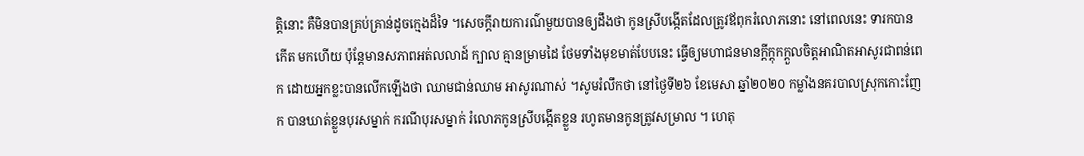ត្តិនោះ គឺមិនបានគ្រប់គ្រាន់ដូចក្មេងដ៏ទៃ ។សេចក្តីរាយការណ៌មួយបានឲ្យដឹងថា កូនស្រីបង្កើតដែលត្រូវឪពុករំលោភនោះ នៅពេលនេះ ទារកបានកើត មកហើយ ប៉ុន្តែមានសភាពអត់លលាដ៍ ក្បាល គ្មានម្រាមដៃ ថែមទាំងមុខមាត់បែបនេះ ធ្វើឲ្យមហាជនមានក្តីក្តុកក្តួលចិត្តអាណិតអាសូរជាពន់ពេក ដោយអ្នកខ្លះបានលើកឡើងថា ឈាមជាន់ឈាម អាសូរណាស់ ។សូមរំលឹកថា នៅថ្ងៃទី២៦ ខែមេសា ឆ្នាំ២០២០ កម្លាំងនគរបាលស្រុកកោះញែក បានឃាត់ខ្លួនបុរសម្នាក់ ករណីបុរសម្នាក់ រំលោភកូនស្រីបង្កើតខ្លួន រហូតមានកូនត្រូវសម្រាល ។ ហេតុ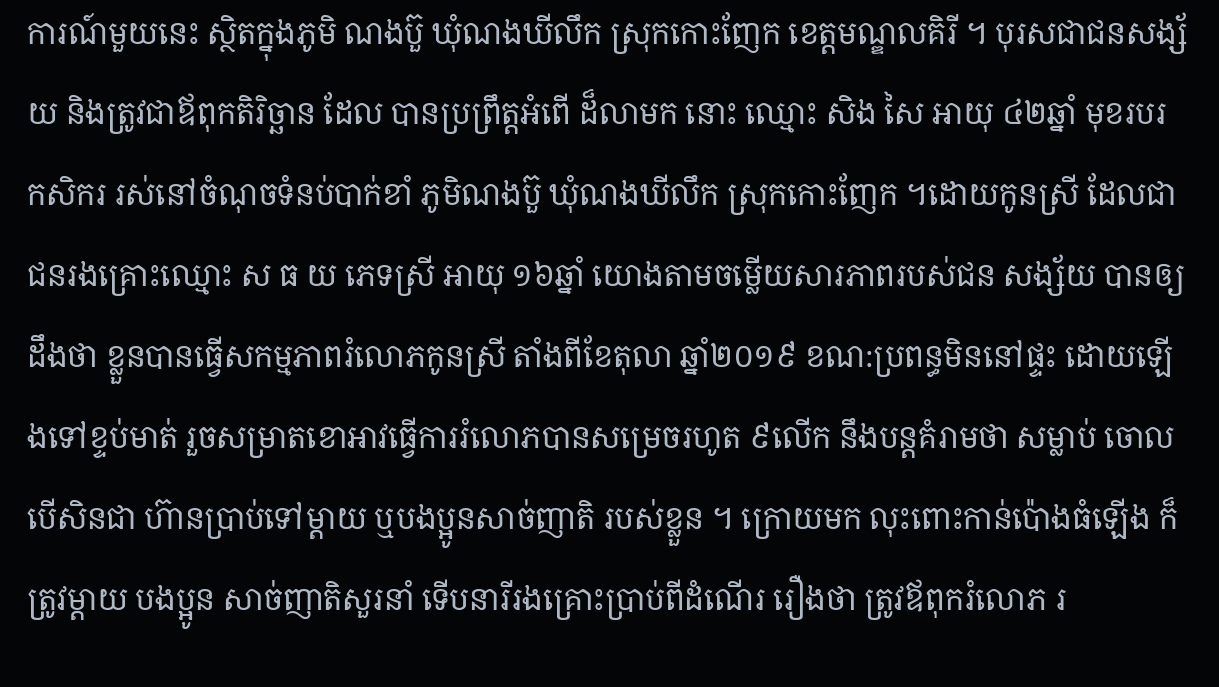ការណ៍មួយនេះ ស្ថិតក្នុងភូមិ ណងប៊ួ ឃុំណងឃីលឹក ស្រុកកោះញែក ខេត្តមណ្ឌលគិរី ។ បុរសជាជនសង្ស័យ និងត្រូវជាឪពុកតិរិច្ឆាន ដែល បានប្រព្រឹត្តអំពើ ដ៏លាមក នោះ ឈ្មោះ សិង សៃ អាយុ ៤២ឆ្នាំ មុខរបរ កសិករ រស់នៅចំណុចទំនប់បាក់ខាំ ភូមិណងប៊ួ ឃុំណងឃីលឹក ស្រុកកោះញែក ។ដោយកូនស្រី ដែលជាជនរងគ្រោះឈ្មោះ ស ធ យ ភេទស្រី អាយុ ១៦ឆ្នាំ យោងតាមចម្លើយសារភាពរបស់ជន សង្ស័យ បានឲ្យដឹងថា ខ្លួនបានធ្វើសកម្មភាពរំលោភកូនស្រី តាំងពីខែតុលា ឆ្នាំ២០១៩ ខណ:ប្រពន្ធមិននៅផ្ទះ ដោយឡើងទៅខ្ទប់មាត់ រួចសម្រាតខោអាវធ្វើការរំលោភបានសម្រេចរហូត ៩លើក នឹងបន្តគំរាមថា សម្លាប់ ចោល បើសិនជា ហ៊ានប្រាប់ទៅម្ដាយ ឬបងប្អូនសាច់ញាតិ របស់ខ្លួន ។ ក្រោយមក លុះពោះកាន់ប៉ោងធំឡើង ក៏ត្រូវម្ដាយ បងប្អូន សាច់ញាតិសួរនាំ ទើបនារីរងគ្រោះប្រាប់ពីដំណើរ រឿងថា ត្រូវឪពុករំលោភ រ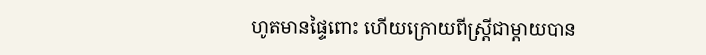ហូតមានផ្ទៃពោះ ហើយក្រោយពីស្រ្តីជាម្ដាយបាន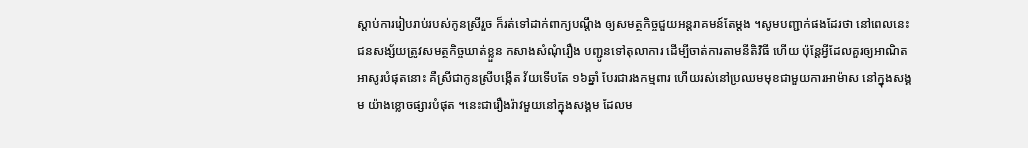ស្ដាប់ការរៀបរាប់របស់កូនស្រីរួច ក៏រត់ទៅដាក់ពាក្យបណ្ដឹង ឲ្យសមត្ថកិច្ចជួយអន្តរាគមន៍តែម្ដង ។សូមបញ្ជាក់ផងដែរថា នៅពេលនេះ ជនសង្ស័យត្រូវសមត្ថកិច្ចឃាត់ខ្លួន កសាងសំណុំរឿង បញ្ជូនទៅតុលាការ ដើម្បីចាត់ការតាមនីតិវិធី ហើយ ប៉ុន្តែអ្វីដែលគួរឲ្យអាណិតអាសូរបំផុតនោះ គឺស្រីជាកូនស្រីបង្កើត វ័យទើបតែ ១៦ឆ្នាំ បែរជារងកម្មពារ ហើយរស់នៅប្រឈមមុខជាមួយការអាម៉ាស នៅក្នុងសង្គម យ៉ាងខ្លោចផ្សារបំផុត ។នេះជារឿងរ៉ាវមួយនៅក្នុងសង្គម ដែលម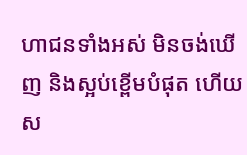ហាជនទាំងអស់ មិនចង់ឃើញ និងស្អប់ខ្ពើមបំផុត ហើយស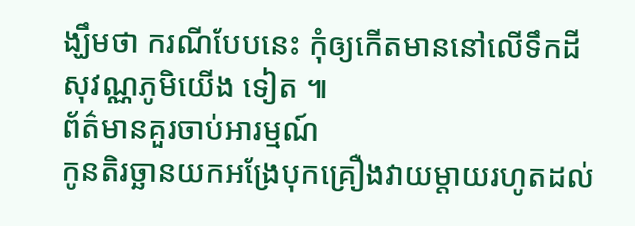ង្ឃឹមថា ករណីបែបនេះ កុំឲ្យកើតមាននៅលើទឹកដីសុវណ្ណភូមិយើង ទៀត ៕
ព័ត៌មានគួរចាប់អារម្មណ៍
កូនតិរច្ឆានយកអង្រែបុកគ្រឿងវាយម្តាយរហូតដល់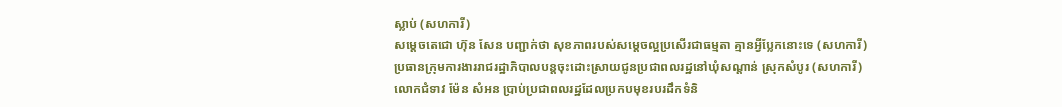ស្លាប់ (សហការី)
សម្តេចតេជោ ហ៊ុន សែន បញ្ជាក់ថា សុខភាពរបស់សម្តេចល្អប្រសើរជាធម្មតា គ្មានអ្វីប្លែកនោះទេ (សហការី)
ប្រធានក្រុមការងាររាជរដ្ឋាភិបាលបន្តចុះដោះស្រាយជូនប្រជាពលរដ្ឋនៅឃុំសណ្តាន់ ស្រុកសំបូរ (សហការី)
លោកជំទាវ ម៉ែន សំអន ប្រាប់ប្រជាពលរដ្ឋដែលប្រកបមុខរបរដឹកទំនិ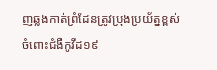ញឆ្លងកាត់ព្រំដែនត្រូវប្រុងប្រយ័ត្នខ្ពស់ចំពោះជំងឺកូវីដ១៩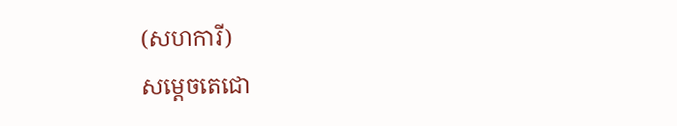(សហការី)
សម្តេចតេជោ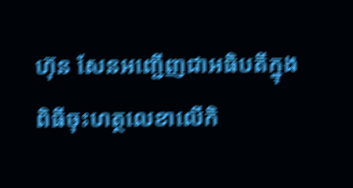ហ៊ុន សែនអញ្ជើញជាអធិបតីក្នុងពិធីចុះហត្ថលេខាលើកិ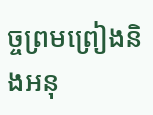ច្ចព្រមព្រៀងនិងអនុ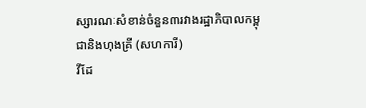ស្សារណៈសំខាន់ចំនួន៣រវាងរដ្ឋាភិបាលកម្ពុជានិងហុងគ្រី (សហការី)
វីដែ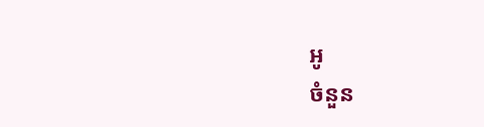អូ
ចំនួន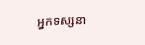អ្នកទស្សនា